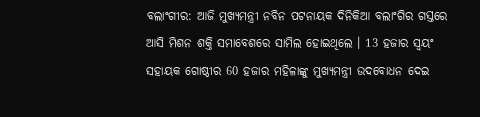ବଲାଂଗୀର: ଆଜି ମୁଖ୍ୟମନ୍ତ୍ରୀ ନବିନ ପଟନାୟକ ଦିନିକିଆ ବଲାଂଗିର ଗସ୍ତରେ ଆସି ମିଶନ ଶକ୍ତି ସମାବେଶରେ ସାମିଲ ହୋଇଥିଲେ । 13 ହଜାର ସ୍ବୟଂ ସହାୟକ ଗୋଷ୍ଠୀର 60 ହଜାର ମହିଳାଙ୍କୁ ମୁଖ୍ୟମନ୍ତ୍ରୀ ଉଦବୋଧନ ଦେଇ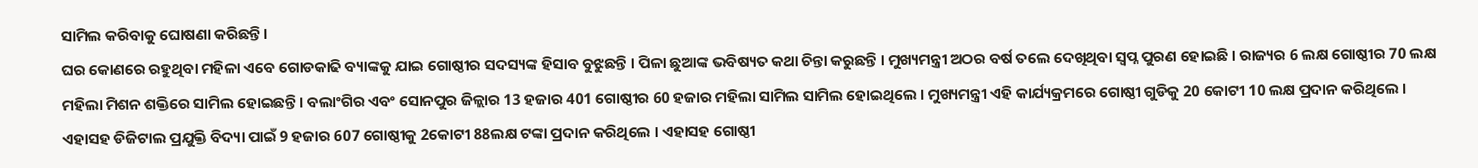ସାମିଲ କରିବାକୁ ଘୋଷଣା କରିଛନ୍ତି ।
ଘର କୋଣରେ ରହୁଥିବା ମହିଳା ଏବେ ଗୋଡକାଢି ବ୍ୟାଙ୍କକୁ ଯାଇ ଗୋଷ୍ଠୀର ସଦସ୍ୟଙ୍କ ହିସାବ ବୁଝୁଛନ୍ତି । ପିଳା ଛୁଆଙ୍କ ଭବିଷ୍ୟତ କଥା ଚିନ୍ତା କରୁଛନ୍ତି । ମୁଖ୍ୟମନ୍ତ୍ରୀ ଅଠର ବର୍ଷ ତଲେ ଦେଖିଥିବା ସ୍ବପ୍ନ ପୁରଣ ହୋଇଛି । ରାଜ୍ୟର 6 ଲକ୍ଷ ଗୋଷ୍ଠୀର 70 ଲକ୍ଷ ମହିଲା ମିଶନ ଶକ୍ତିରେ ସାମିଲ ହୋଇଛନ୍ତି । ବଲାଂଗିର ଏବଂ ସୋନପୁର ଜିଳ୍ଲାର 13 ହଜାର 401 ଗୋଷ୍ଠୀର 60 ହଜାର ମହିଲା ସାମିଲ ସାମିଲ ହୋଇଥିଲେ । ମୁଖ୍ୟମନ୍ତ୍ରୀ ଏହି କାର୍ଯ୍ୟକ୍ରମରେ ଗୋଷ୍ଠୀ ଗୁଡିକୁ 20 କୋଟୀ 10 ଲକ୍ଷ ପ୍ରଦାନ କରିଥିଲେ । ଏହାସହ ଡିଜିଟାଲ ପ୍ରଯୁକ୍ତି ବିଦ୍ୟା ପାଇଁ 9 ହଜାର 607 ଗୋଷ୍ଠୀକୁ 2କୋଟୀ 88ଲକ୍ଷ ଟଙ୍କା ପ୍ରଦାନ କରିଥିଲେ । ଏହାସହ ଗୋଷ୍ଠୀ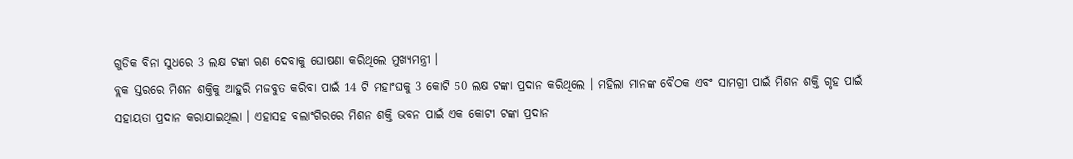ଗୁଡିକ ବିନା ସୁଧରେ 3 ଲକ୍ଷ ଟଙ୍କା ୠଣ ଦେବାକୁ ଘୋଷଣା କରିଥିଲେ ମୁଖ୍ୟମନ୍ତ୍ରୀ ।
ବ୍ଲକ ସ୍ତରରେ ମିଶନ ଶକ୍ତିକୁ ଆହୁରି ମଜବୁତ କରିବା ପାଇଁ 14 ଟି ମହାଂଘକୁ 3 କୋଟି 50 ଲକ୍ଷ ଟଙ୍କା ପ୍ରଦାନ କରିଥିଲେ । ମହିଲା ମାନଙ୍କ ବୈଠକ ଏବଂ ସାମଗ୍ରୀ ପାଇଁ ମିଶନ ଶକ୍ତି ଗୃହ ପାଇଁ ସହାୟତା ପ୍ରଦାନ କରାଯାଇଥିଲା । ଏହାସହ ବଲାଂଗିରରେ ମିଶନ ଶକ୍ତି ଭବନ ପାଇଁ ଏକ କୋଟୀ ଟଙ୍କା ପ୍ରଦାନ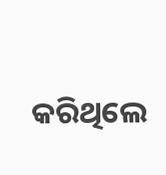କରିଥିଲେ